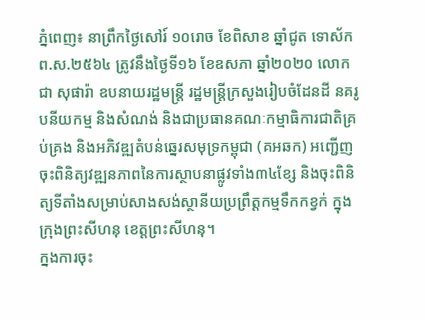ភ្នំពេញ៖ នាព្រឹកថ្ងៃសៅរ៍ ១០រោច ខែពិសាខ ឆ្នាំជូត ទោស័ក ព.ស.២៥៦៤ ត្រូវនឹងថ្ងៃទី១៦ ខែឧសភា ឆ្នាំ២០២០ លោក ជា សុផារ៉ា ឧបនាយរដ្ឋមន្ត្រី រដ្ឋមន្ត្រីក្រសួងរៀបចំដែនដី នគរូបនីយកម្ម និងសំណង់ និងជាប្រធានគណៈកម្មាធិការជាតិគ្រប់គ្រង និងអភិវឌ្ឍតំបន់ឆ្នេរសមុទ្រកម្ពុជា (គអឆក) អញ្ជើញចុះពិនិត្យវឌ្ឍនភាពនៃការស្ថាបនាផ្លូវទាំង៣៤ខ្សែ និងចុះពិនិត្យទីតាំងសម្រាប់សាងសង់ស្ថានីយប្រព្រឹត្តកម្មទឹកកខ្វក់ ក្នុងក្រុងព្រះសីហនុ ខេត្តព្រះសីហនុ។
ក្នងការចុះ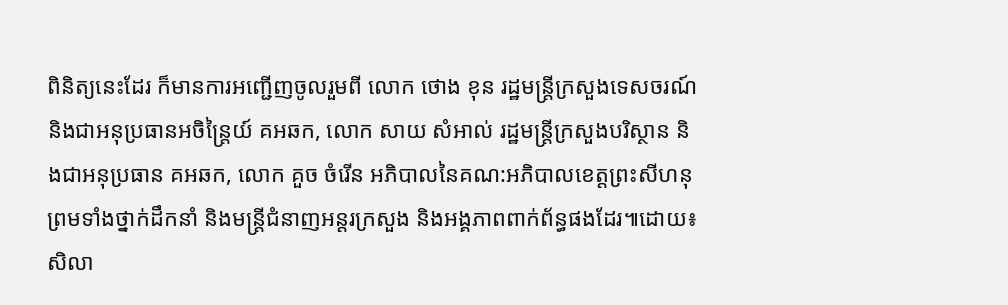ពិនិត្យនេះដែរ ក៏មានការអញ្ជេីញចូលរួមពី លោក ថោង ខុន រដ្ឋមន្ត្រីក្រសួងទេសចរណ៍ និងជាអនុប្រធានអចិន្រ្តៃយ៍ គអឆក, លោក សាយ សំអាល់ រដ្ឋមន្ត្រីក្រសួងបរិស្ថាន និងជាអនុប្រធាន គអឆក, លោក គួច ចំរើន អភិបាលនៃគណ:អភិបាលខេត្តព្រះសីហនុ ព្រមទាំងថ្នាក់ដឹកនាំ និងមន្រ្តីជំនាញអន្តរក្រសួង និងអង្គភាពពាក់ព័ន្ធផងដែរ៕ដោយ៖សិលា